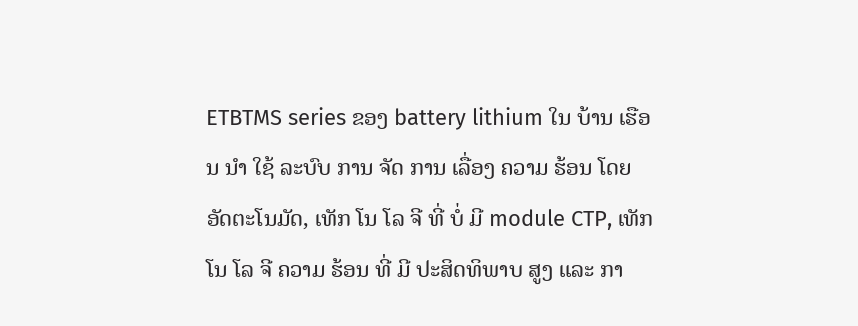ETBTMS series ຂອງ battery lithium ໃນ ບ້ານ ເຮືອນ ນໍາ ໃຊ້ ລະບົບ ການ ຈັດ ການ ເລື່ອງ ຄວາມ ຮ້ອນ ໂດຍ ອັດຕະໂນມັດ, ເທັກ ໂນ ໂລ ຈີ ທີ່ ບໍ່ ມີ module CTP, ເທັກ ໂນ ໂລ ຈີ ຄວາມ ຮ້ອນ ທີ່ ມີ ປະສິດທິພາບ ສູງ ແລະ ກາ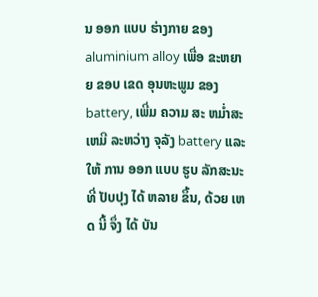ນ ອອກ ແບບ ຮ່າງກາຍ ຂອງ aluminium alloy ເພື່ອ ຂະຫຍາຍ ຂອບ ເຂດ ອຸນຫະພູມ ຂອງ battery, ເພີ່ມ ຄວາມ ສະ ຫມ່ຳສະ ເຫມີ ລະຫວ່າງ ຈຸລັງ battery ແລະ ໃຫ້ ການ ອອກ ແບບ ຮູບ ລັກສະນະ ທີ່ ປັບປຸງ ໄດ້ ຫລາຍ ຂຶ້ນ, ດ້ວຍ ເຫດ ນີ້ ຈຶ່ງ ໄດ້ ບັນ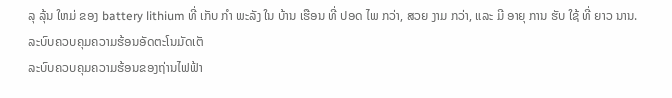ລຸ ລຸ້ນ ໃຫມ່ ຂອງ battery lithium ທີ່ ເກັບ ກໍາ ພະລັງ ໃນ ບ້ານ ເຮືອນ ທີ່ ປອດ ໄພ ກວ່າ, ສວຍ ງາມ ກວ່າ, ແລະ ມີ ອາຍຸ ການ ຮັບ ໃຊ້ ທີ່ ຍາວ ນານ.
ລະບົບຄວບຄຸມຄວາມຮ້ອນອັດຕະໂນມັດເຕັ
ລະບົບຄວບຄຸມຄວາມຮ້ອນຂອງຖ່ານໄຟຟ້າ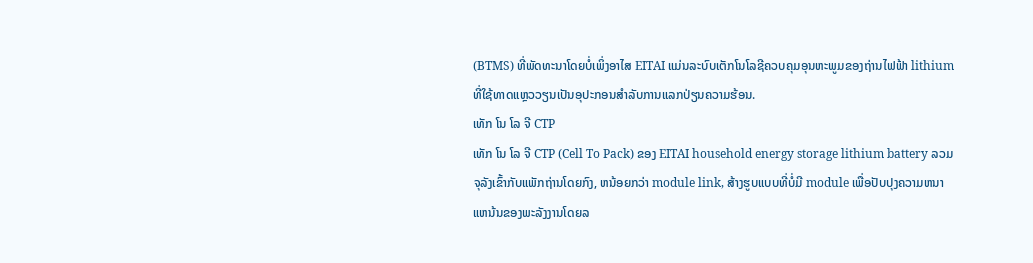(BTMS) ທີ່ພັດທະນາໂດຍບໍ່ເພິ່ງອາໄສ EITAI ແມ່ນລະບົບເຕັກໂນໂລຊີຄວບຄຸມອຸນຫະພູມຂອງຖ່ານໄຟຟ້າ lithium ທີ່ໃຊ້ທາດແຫຼວວຽນເປັນອຸປະກອນສໍາລັບການແລກປ່ຽນຄວາມຮ້ອນ.
ເທັກ ໂນ ໂລ ຈີ CTP
ເທັກ ໂນ ໂລ ຈີ CTP (Cell To Pack) ຂອງ EITAI household energy storage lithium battery ລວມຈຸລັງເຂົ້າກັບແພັກຖ່ານໂດຍກົງ, ຫນ້ອຍກວ່າ module link, ສ້າງຮູບແບບທີ່ບໍ່ມີ module ເພື່ອປັບປຸງຄວາມຫນາແຫນ້ນຂອງພະລັງງານໂດຍລ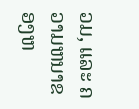ວມ, ແລະ ຄວາມຫນາຂອງຫ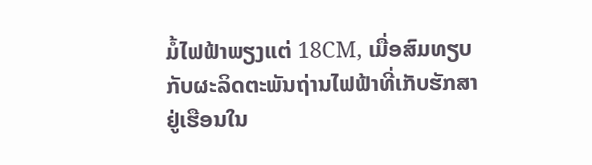ມໍ້ໄຟຟ້າພຽງແຕ່ 18CM, ເມື່ອສົມທຽບກັບຜະລິດຕະພັນຖ່ານໄຟຟ້າທີ່ເກັບຮັກສາຢູ່ເຮືອນໃນ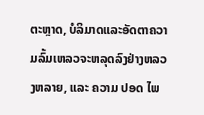ຕະຫຼາດ, ບໍລິມາດແລະອັດຕາຄວາມລົ້ມເຫລວຈະຫລຸດລົງຢ່າງຫລວງຫລາຍ, ແລະ ຄວາມ ປອດ ໄພ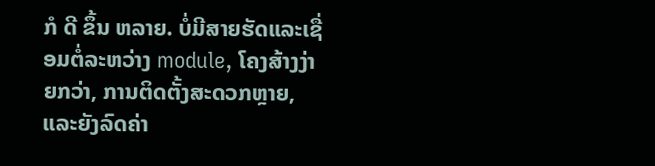ກໍ ດີ ຂຶ້ນ ຫລາຍ. ບໍ່ມີສາຍຮັດແລະເຊື່ອມຕໍ່ລະຫວ່າງ module, ໂຄງສ້າງງ່າຍກວ່າ, ການຕິດຕັ້ງສະດວກຫຼາຍ, ແລະຍັງລົດຄ່າ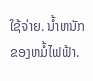ໃຊ້ຈ່າຍ. ນ້ຳຫນັກຂອງຫມໍ້ໄຟຟ້າ.